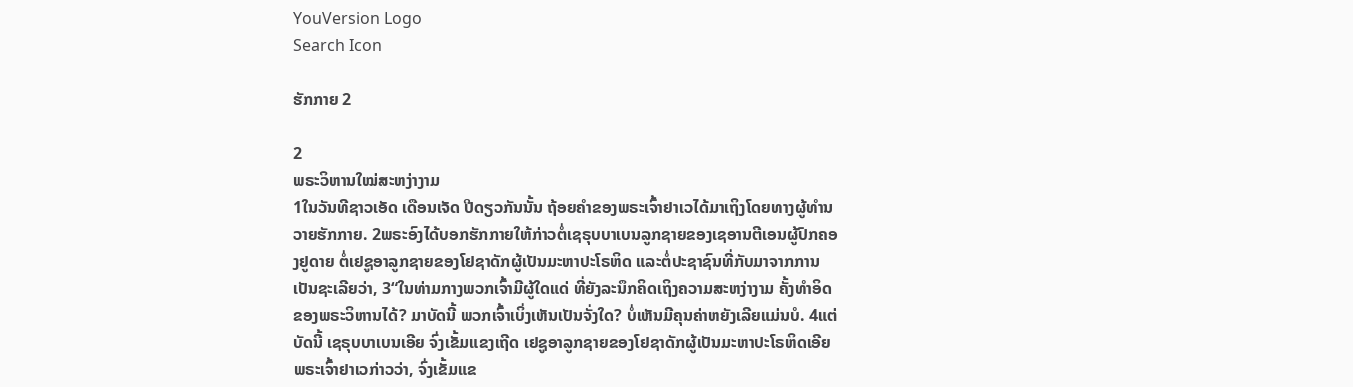YouVersion Logo
Search Icon

ຮັກກາຍ 2

2
ພຣະວິຫານໃໝ່ສະຫງ່າງາມ
1ໃນວັນທີຊາວເອັດ ເດືອນເຈັດ ປີດຽວກັນນັ້ນ ຖ້ອຍຄຳຂອງພຣະເຈົ້າຢາເວໄດ້ມາເຖິງໂດຍທາງຜູ້ທຳນວາຍຮັກກາຍ. 2ພຣະອົງໄດ້ບອກຮັກກາຍໃຫ້ກ່າວຕໍ່ເຊຣຸບບາເບນລູກຊາຍຂອງເຊອານຕີເອນຜູ້ປົກຄອງຢູດາຍ ຕໍ່ເຢຊູອາລູກຊາຍຂອງໂຢຊາດັກຜູ້ເປັນມະຫາປະໂຣຫິດ ແລະຕໍ່ປະຊາຊົນທີ່ກັບມາຈາກການເປັນຊະເລີຍວ່າ, 3“ໃນທ່າມກາງພວກເຈົ້າມີຜູ້ໃດແດ່ ທີ່ຍັງລະນຶກຄິດເຖິງຄວາມສະຫງ່າງາມ ຄັ້ງທຳອິດຂອງພຣະວິຫານໄດ້? ມາບັດນີ້ ພວກເຈົ້າເບິ່ງເຫັນເປັນຈັ່ງໃດ? ບໍ່ເຫັນມີຄຸນຄ່າຫຍັງເລີຍແມ່ນບໍ. 4ແຕ່ບັດນີ້ ເຊຣຸບບາເບນເອີຍ ຈົ່ງເຂັ້ມແຂງເຖີດ ເຢຊູອາລູກຊາຍຂອງໂຢຊາດັກຜູ້ເປັນມະຫາປະໂຣຫິດເອີຍ ພຣະເຈົ້າຢາເວກ່າວວ່າ, ຈົ່ງເຂັ້ມແຂ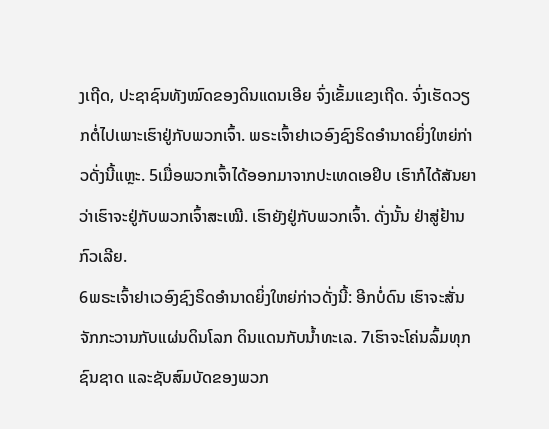ງເຖີດ, ປະຊາຊົນທັງໝົດຂອງດິນແດນເອີຍ ຈົ່ງເຂັ້ມແຂງເຖີດ. ຈົ່ງເຮັດວຽກຕໍ່ໄປເພາະເຮົາຢູ່ກັບພວກເຈົ້າ. ພຣະເຈົ້າຢາເວອົງຊົງຣິດອຳນາດຍິ່ງໃຫຍ່ກ່າວດັ່ງນີ້ແຫຼະ. 5ເມື່ອພວກເຈົ້າໄດ້ອອກມາຈາກປະເທດເອຢິບ ເຮົາກໍໄດ້ສັນຍາວ່າເຮົາຈະຢູ່ກັບພວກເຈົ້າສະເໝີ. ເຮົາຍັງຢູ່ກັບພວກເຈົ້າ. ດັ່ງນັ້ນ ຢ່າສູ່ຢ້ານກົວເລີຍ.
6ພຣະເຈົ້າຢາເວອົງຊົງຣິດອຳນາດຍິ່ງໃຫຍ່ກ່າວດັ່ງນີ້: ອີກບໍ່ດົນ ເຮົາຈະສັ່ນຈັກກະວານກັບແຜ່ນດິນໂລກ ດິນແດນກັບນໍ້າທະເລ. 7ເຮົາຈະໂຄ່ນລົ້ມທຸກຊົນຊາດ ແລະຊັບສົມບັດຂອງພວກ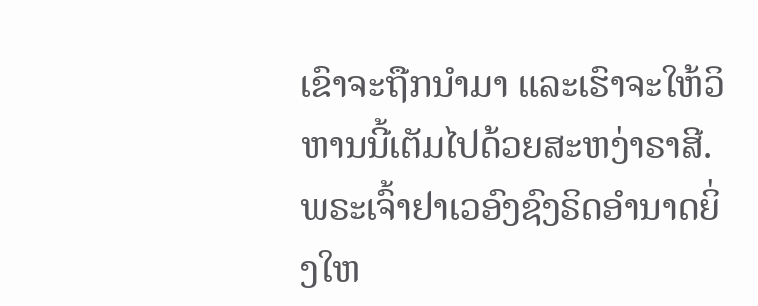ເຂົາຈະຖືກນຳມາ ແລະເຮົາຈະໃຫ້ວິຫານນີ້ເຕັມໄປດ້ວຍສະຫງ່າຣາສີ. ພຣະເຈົ້າຢາເວອົງຊົງຣິດອຳນາດຍິ່ງໃຫ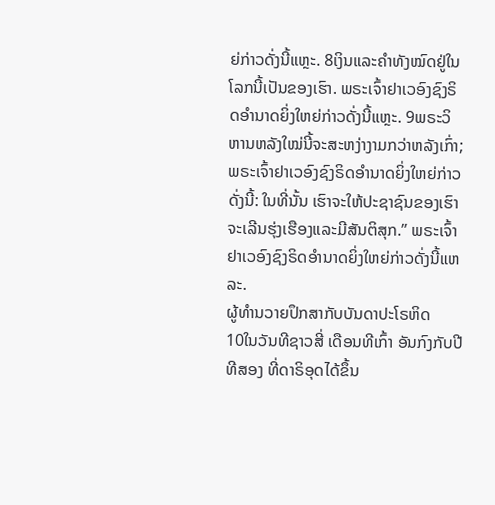ຍ່ກ່າວດັ່ງນີ້ແຫຼະ. 8ເງິນແລະຄຳທັງໝົດຢູ່ໃນໂລກນີ້ເປັນຂອງເຮົາ. ພຣະເຈົ້າຢາເວອົງຊົງຣິດອຳນາດຍິ່ງໃຫຍ່ກ່າວດັ່ງນີ້ແຫຼະ. 9ພຣະວິຫານຫລັງໃໝ່ນີ້ຈະສະຫງ່າງາມກວ່າຫລັງເກົ່າ; ພຣະເຈົ້າຢາເວອົງຊົງຣິດອຳນາດຍິ່ງໃຫຍ່ກ່າວດັ່ງນີ້: ໃນທີ່ນັ້ນ ເຮົາຈະໃຫ້ປະຊາຊົນຂອງເຮົາຈະເລີນຮຸ່ງເຮືອງແລະມີສັນຕິສຸກ.” ພຣະເຈົ້າຢາເວອົງຊົງຣິດອຳນາດຍິ່ງໃຫຍ່ກ່າວດັ່ງນີ້ແຫລະ.
ຜູ້ທຳນວາຍປຶກສາກັບບັນດາປະໂຣຫິດ
10ໃນວັນທີຊາວສີ່ ເດືອນທີເກົ້າ ອັນກົງກັບປີທີສອງ ທີ່ດາຣິອຸດໄດ້ຂຶ້ນ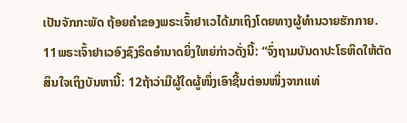ເປັນຈັກກະພັດ ຖ້ອຍຄຳຂອງພຣະເຈົ້າຢາເວໄດ້ມາເຖິງໂດຍທາງຜູ້ທຳນວາຍຮັກກາຍ. 11ພຣະເຈົ້າຢາເວອົງຊົງຣິດອຳນາດຍິ່ງໃຫຍ່ກ່າວດັ່ງນີ້: “ຈົ່ງຖາມບັນດາປະໂຣຫິດໃຫ້ຕັດສິນໃຈເຖິງບັນຫານີ້: 12ຖ້າວ່າມີຜູ້ໃດຜູ້ໜຶ່ງເອົາຊີ້ນຕ່ອນໜຶ່ງຈາກແທ່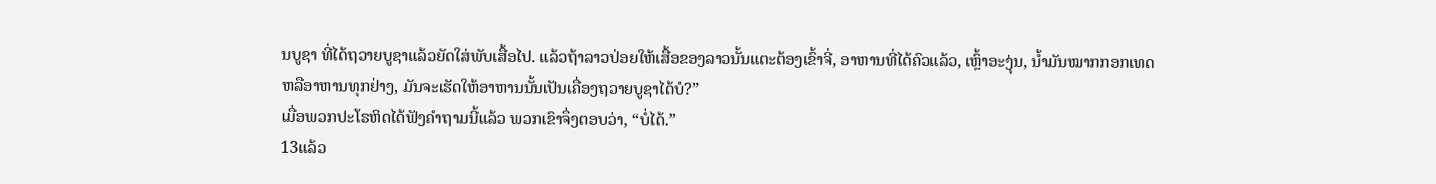ນບູຊາ ທີ່ໄດ້ຖວາຍບູຊາແລ້ວຍັດໃສ່ພັບເສື້ອໄປ. ແລ້ວຖ້າລາວປ່ອຍໃຫ້ເສື້ອຂອງລາວນັ້ນແຕະຕ້ອງເຂົ້າຈີ່, ອາຫານທີ່ໄດ້ຄົວແລ້ວ, ເຫຼົ້າອະງຸ່ນ, ນໍ້າມັນໝາກກອກເທດ ຫລືອາຫານທຸກຢ່າງ, ມັນຈະເຮັດໃຫ້ອາຫານນັ້ນເປັນເຄື່ອງຖວາຍບູຊາໄດ້ບໍ?”
ເມື່ອພວກປະໂຣຫິດໄດ້ຟັງຄຳຖາມນີ້ແລ້ວ ພວກເຂົາຈຶ່ງຕອບວ່າ, “ບໍ່ໄດ້.”
13ແລ້ວ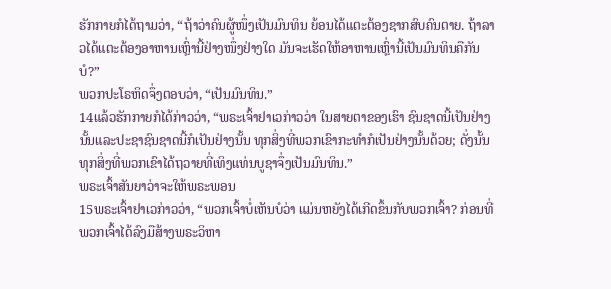ຮັກກາຍກໍໄດ້ຖາມວ່າ, “ຖ້າວ່າຄົນຜູ້ໜຶ່ງເປັນມົນທິນ ຍ້ອນໄດ້ແຕະຕ້ອງຊາກສົບຄົນຕາຍ. ຖ້າລາວໄດ້ແຕະຕ້ອງອາຫານເຫຼົ່ານີ້ຢ່າງໜຶ່ງຢ່າງໃດ ມັນຈະເຮັດໃຫ້ອາຫານເຫຼົ່ານີ້ເປັນມົນທິນຄືກັນບໍ?”
ພວກປະໂຣຫິດຈຶ່ງຕອບວ່າ, “ເປັນມົນທິນ.”
14ແລ້ວຮັກກາຍກໍໄດ້ກ່າວວ່າ, “ພຣະເຈົ້າຢາເວກ່າວວ່າ ໃນສາຍຕາຂອງເຮົາ ຊົນຊາດນີ້ເປັນຢ່າງນັ້ນແລະປະຊາຊົນຊາດນີ້ກໍເປັນຢ່າງນັ້ນ ທຸກສິ່ງທີ່ພວກເຂົາກະທຳກໍເປັນຢ່າງນັ້ນດ້ວຍ; ດັ່ງນັ້ນ ທຸກສິ່ງທີ່ພວກເຂົາໄດ້ຖວາຍທີ່ເທິງແທ່ນບູຊາຈຶ່ງເປັນມົນທິນ.”
ພຣະເຈົ້າສັນຍາວ່າຈະໃຫ້ພຣະພອນ
15ພຣະເຈົ້າຢາເວກ່າວວ່າ, “ພວກເຈົ້າບໍ່ເຫັນບໍວ່າ ແມ່ນຫຍັງໄດ້ເກີດຂຶ້ນກັບພວກເຈົ້າ? ກ່ອນທີ່ພວກເຈົ້າໄດ້ລົງມືສ້າງພຣະວິຫາ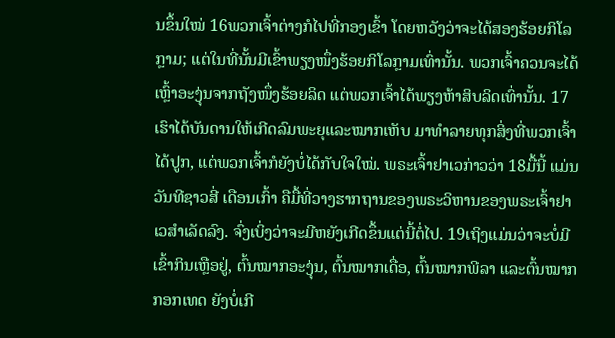ນຂຶ້ນໃໝ່ 16ພວກເຈົ້າຕ່າງກໍໄປທີ່ກອງເຂົ້າ ໂດຍຫວັງວ່າຈະໄດ້ສອງຮ້ອຍກິໂລກຼາມ; ແຕ່ໃນທີ່ນັ້ນມີເຂົ້າພຽງໜຶ່ງຮ້ອຍກິໂລກຼາມເທົ່ານັ້ນ. ພວກເຈົ້າຄວນຈະໄດ້ເຫຼົ້າອະງຸ່ນຈາກຖັງໜຶ່ງຮ້ອຍລິດ ແຕ່ພວກເຈົ້າໄດ້ພຽງຫ້າສິບລິດເທົ່ານັ້ນ. 17ເຮົາໄດ້ບັນດານໃຫ້ເກີດລົມພະຍຸແລະໝາກເຫັບ ມາທຳລາຍທຸກສິ່ງທີ່ພວກເຈົ້າໄດ້ປູກ, ແຕ່ພວກເຈົ້າກໍຍັງບໍ່ໄດ້ກັບໃຈໃໝ່. ພຣະເຈົ້າຢາເວກ່າວວ່າ 18ມື້ນີ້ ແມ່ນວັນທີຊາວສີ່ ເດືອນເກົ້າ ຄືມື້ທີ່ວາງຮາກຖານຂອງພຣະວິຫານຂອງພຣະເຈົ້າຢາເວສຳເລັດລົງ. ຈົ່ງເບິ່ງວ່າຈະມີຫຍັງເກີດຂຶ້ນແຕ່ນີ້ຕໍ່ໄປ. 19ເຖິງແມ່ນວ່າຈະບໍ່ມີເຂົ້າກິນເຫຼືອຢູ່, ຕົ້ນໝາກອະງຸ່ນ, ຕົ້ນໝາກເດື່ອ, ຕົ້ນໝາກພີລາ ແລະຕົ້ນໝາກກອກເທດ ຍັງບໍ່ເກີ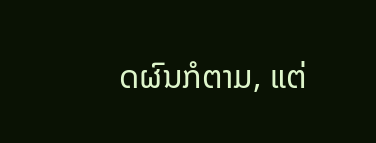ດຜົນກໍຕາມ, ແຕ່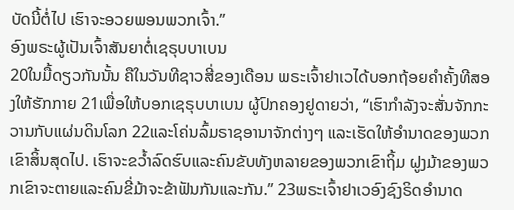ບັດນີ້ຕໍ່ໄປ ເຮົາຈະອວຍພອນພວກເຈົ້າ.”
ອົງພຣະຜູ້ເປັນເຈົ້າສັນຍາຕໍ່ເຊຣຸບບາເບນ
20ໃນມື້ດຽວກັນນັ້ນ ຄືໃນວັນທີຊາວສີ່ຂອງເດືອນ ພຣະເຈົ້າຢາເວໄດ້ບອກຖ້ອຍຄຳຄັ້ງທີສອງໃຫ້ຮັກກາຍ 21ເພື່ອໃຫ້ບອກເຊຣຸບບາເບນ ຜູ້ປົກຄອງຢູດາຍວ່າ, “ເຮົາກຳລັງຈະສັ່ນຈັກກະວານກັບແຜ່ນດິນໂລກ 22ແລະໂຄ່ນລົ້ມຣາຊອານາຈັກຕ່າງໆ ແລະເຮັດໃຫ້ອຳນາດຂອງພວກເຂົາສິ້ນສຸດໄປ. ເຮົາຈະຂວໍ້າລົດຮົບແລະຄົນຂັບທັງຫລາຍຂອງພວກເຂົາຖິ້ມ ຝູງມ້າຂອງພວກເຂົາຈະຕາຍແລະຄົນຂີ່ມ້າຈະຂ້າຟັນກັນແລະກັນ.” 23ພຣະເຈົ້າຢາເວອົງຊົງຣິດອຳນາດ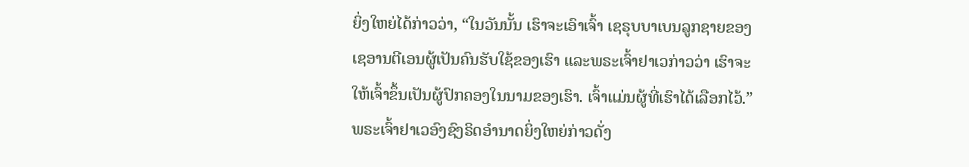ຍິ່ງໃຫຍ່ໄດ້ກ່າວວ່າ, “ໃນວັນນັ້ນ ເຮົາຈະເອົາເຈົ້າ ເຊຣຸບບາເບນລູກຊາຍຂອງເຊອານຕີເອນຜູ້ເປັນຄົນຮັບໃຊ້ຂອງເຮົາ ແລະພຣະເຈົ້າຢາເວກ່າວວ່າ ເຮົາຈະໃຫ້ເຈົ້າຂຶ້ນເປັນຜູ້ປົກຄອງໃນນາມຂອງເຮົາ. ເຈົ້າແມ່ນຜູ້ທີ່ເຮົາໄດ້ເລືອກໄວ້.” ພຣະເຈົ້າຢາເວອົງຊົງຣິດອຳນາດຍິ່ງໃຫຍ່ກ່າວດັ່ງ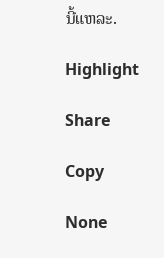ນີ້ແຫລະ.

Highlight

Share

Copy

None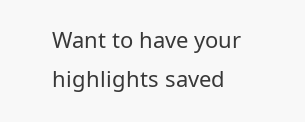Want to have your highlights saved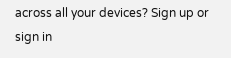across all your devices? Sign up or sign in